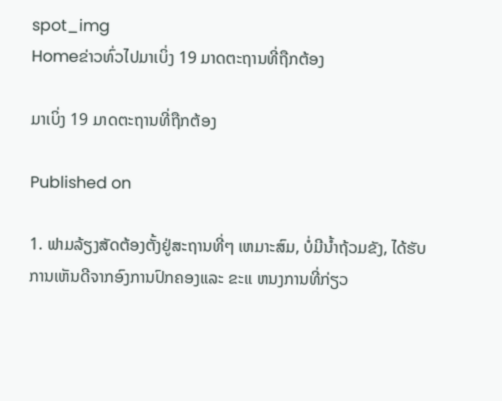spot_img
Homeຂ່າວທົ່ວໄປມາເບິ່ງ 19 ມາດຕະຖານທີ່ຖືກຕ້ອງ

ມາເບິ່ງ 19 ມາດຕະຖານທີ່ຖືກຕ້ອງ

Published on

1. ຟາມລ້ຽງສັດຕ້ອງຕັ້ງຢູ່ສະຖານທີ່ໆ ເຫມາະສົມ, ບໍ່ມີນ້ຳຖ້ວມຂັງ, ໄດ້ຮັບການເຫັນດີຈາກອົງການປົກຄອງແລະ ຂະແ ຫນງການທີ່ກ່ຽວ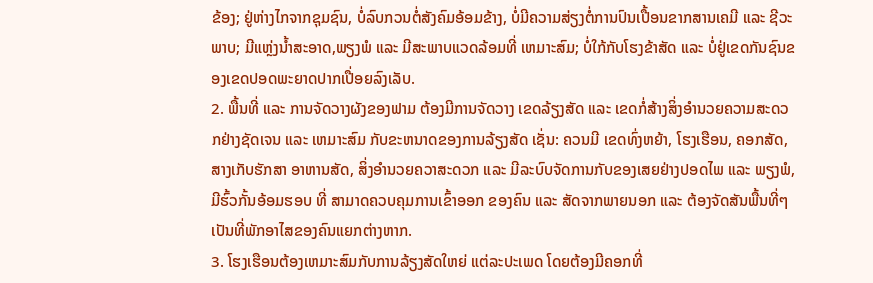ຂ້ອງ; ຢູ່ຫ່າງໄກຈາກຊຸມຊົນ, ບໍ່ລົບກວນຕໍ່ສັງຄົມອ້ອມຂ້າງ, ບໍ່ມີຄວາມສ່ຽງຕໍ່ການປົນເປື້ອນຂາກສານເຄມີ ແລະ ຊີວະພາບ; ມີແຫຼ່ງນ້ຳສະອາດ,ພຽງພໍ ແລະ ມີສະພາບແວດລ້ອມທີ່ ເຫມາະສົມ; ບໍ່ໃກ້ກັບໂຮງຂ້າສັດ ແລະ ບໍ່ຢູ່ເຂດກັນຊົນຂອງເຂດປອດພະຍາດປາກເປື່ອຍລົງເລັບ.
2. ພື້ນທີ່ ແລະ ການຈັດວາງຜັງຂອງຟາມ ຕ້ອງມີການຈັດວາງ ເຂດລ້ຽງສັດ ແລະ ເຂດກໍ່ສ້າງສິ່ງອໍານວຍຄວາມສະດວກຢ່າງຊັດເຈນ ແລະ ເຫມາະສົມ ກັບຂະຫນາດຂອງການລ້ຽງສັດ ເຊັ່ນ: ຄວນມີ ເຂດທົ່ງຫຍ້າ, ໂຮງເຮືອນ, ຄອກສັດ, ສາງເກັບຮັກສາ ອາຫານສັດ, ສິ່ງອໍານວຍຄວາສະດວກ ແລະ ມີລະບົບຈັດການກັບຂອງເສຍຢ່າງປອດໄພ ແລະ ພຽງພໍ, ມີຮົ້ວກັ້ນອ້ອມຮອບ ທີ່ ສາມາດຄວບຄຸມການເຂົ້າອອກ ຂອງຄົນ ແລະ ສັດຈາກພາຍນອກ ແລະ ຕ້ອງຈັດສັນພື້ນທີ່ໆເປັນທີ່ພັກອາໄສຂອງຄົນແຍກຕ່າງຫາກ.
3. ໂຮງເຮືອນຕ້ອງເຫມາະສົມກັບການລ້ຽງສັດໃຫຍ່ ແຕ່ລະປະເພດ ໂດຍຕ້ອງມີຄອກທີ່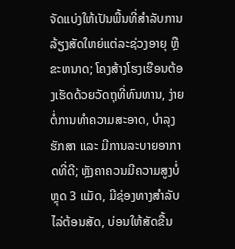ຈັດແບ່ງໃຫ້ເປັນພື້ນທີ່ສໍາລັບການລ້ຽງສັດໃຫຍ່ແຕ່ລະຊ່ວງອາຍຸ ຫຼື ຂະຫນາດ; ໂຄງສ້າງໂຮງເຮືອນຕ້ອງເຮັດດ້ວຍວັດຖຸທີ່ທົນທານ, ງ່າຍຕໍ່ການທໍາຄວາມສະອາດ, ບໍາລຸງ ຮັກສາ ແລະ ມີການລະບາຍອາກາດທີ່ດີ; ຫຼັງຄາຄວນມີຄວາມສູງບໍ່ຫຼຸດ 3 ແມັດ, ມີຊ່ອງທາງສໍາລັບໄລ່ຕ້ອນສັດ, ບ່ອນໃຫ້ສັດຂື້ນ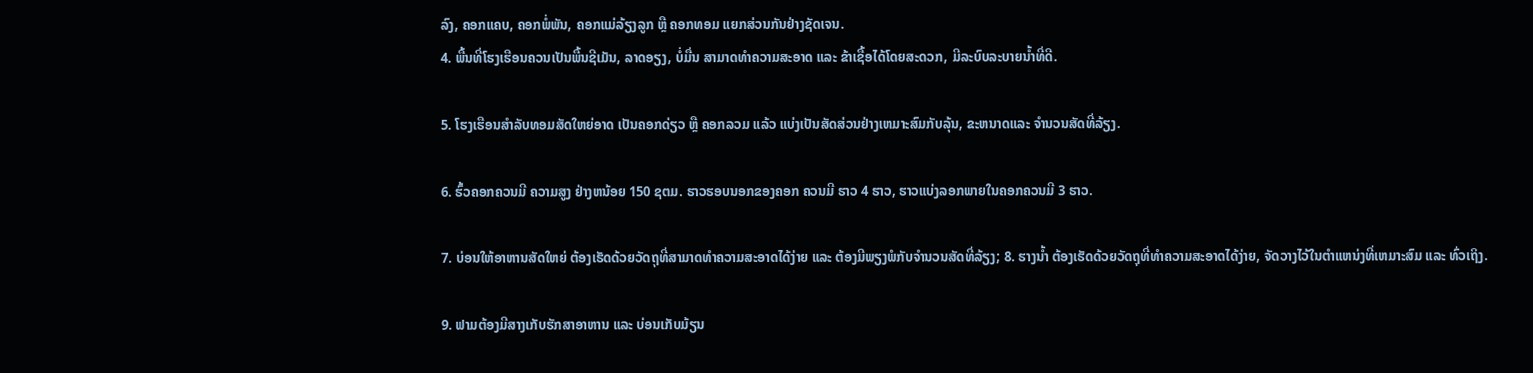ລົງ, ຄອກແຄບ, ຄອກພໍ່ພັນ, ຄອກແມ່ລ້ຽງລູກ ຫຼື ຄອກທອມ ແຍກສ່ວນກັນຢ່າງຊັດເຈນ.
4. ພື້ນທີ່ໂຮງເຮືອນຄວນເປັນພື້ນຊີເມັນ, ລາດອຽງ, ບໍ່ມື່ນ ສາມາດທໍາຄວາມສະອາດ ແລະ ຂ້າເຊື້ອໄດ້ໂດຍສະດວກ, ມີລະບົບລະບາຍນ້ຳທີ່ດີ.

5. ໂຮງເຮືອນສໍາລັບທອມສັດໃຫຍ່ອາດ ເປັນຄອກດ່ຽວ ຫຼື ຄອກລວມ ແລ້ວ ແບ່ງເປັນສັດສ່ວນຢ່າງເຫມາະສົມກັບລຸ້ນ, ຂະຫນາດແລະ ຈໍານວນສັດທີ່ລ້ຽງ.

6. ຮົ້ວຄອກຄວນມີ ຄວາມສູງ ຢ່າງຫນ້ອຍ 150 ຊຕມ. ຮາວຮອບນອກຂອງຄອກ ຄວນມີ ຮາວ 4 ຮາວ, ຮາວແບ່ງລອກພາຍໃນຄອກຄວນມີ 3 ຮາວ.

7. ບ່ອນໃຫ້ອາຫານສັດໃຫຍ່ ຕ້ອງເຮັດດ້ວຍວັດຖຸທີ່ສາມາດທໍາຄວາມສະອາດໄດ້ງ່າຍ ແລະ ຕ້ອງມີພຽງພໍກັບຈໍານວນສັດທີ່ລ້ຽງ; 8. ຮາງນ້ຳ ຕ້ອງເຮັດດ້ວຍວັດຖຸທີ່ທໍາຄວາມສະອາດໄດ້ງ່າຍ, ຈັດວາງໄວ້ໃນຕໍາແຫນ່ງທີ່ເຫມາະສົມ ແລະ ທົ່ວເຖິງ.

9. ຟາມຕ້ອງມີສາງເກັບຮັກສາອາຫານ ແລະ ບ່ອນເກັບມ້ຽນ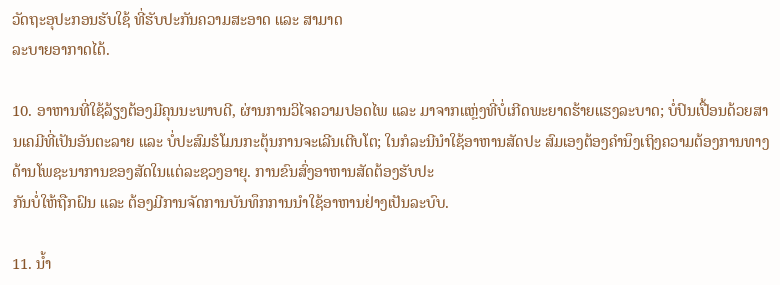ວັດຖະອຸປະກອນຮັບໃຊ້ ທີ່ຮັບປະກັນຄວາມສະອາດ ແລະ ສາມາດ
ລະບາຍອາກາດໄດ້.

10. ອາຫານທີ່ໃຊ້ລ້ຽງຕ້ອງມີຄຸນນະພາບດີ, ຜ່ານການວິໄຈຄວາມປອດໄພ ແລະ ມາຈາກແຫຼ່ງທີ່ບໍ່ເກີດພະຍາດຮ້າຍແຮງລະບາດ; ບໍ່ປົນເປື້ອນດ້ວຍສານເຄມີທີ່ເປັນອັນຕະລາຍ ແລະ ບໍ່ປະສົມຮໍໂມນກະຕຸ້ນການຈະເລີນເຕີບໂຕ; ໃນກໍລະນີນໍາໃຊ້ອາຫານສັດປະ ສົມເອງຕ້ອງຄໍານຶງເຖິງຄວາມຕ້ອງການທາງດ້ານໂພຊະນາການຂອງສັດໃນແຕ່ລະຊວງອາຍຸ. ການຂົນສົ່ງອາຫານສັດຕ້ອງຮັບປະ
ກັນບໍ່ໃຫ້ຖືກຝົນ ແລະ ຕ້ອງມີການຈັດການບັນທຶກການນໍາໃຊ້ອາຫານຢ່າງເປັນລະບົບ.

11. ນ້ຳ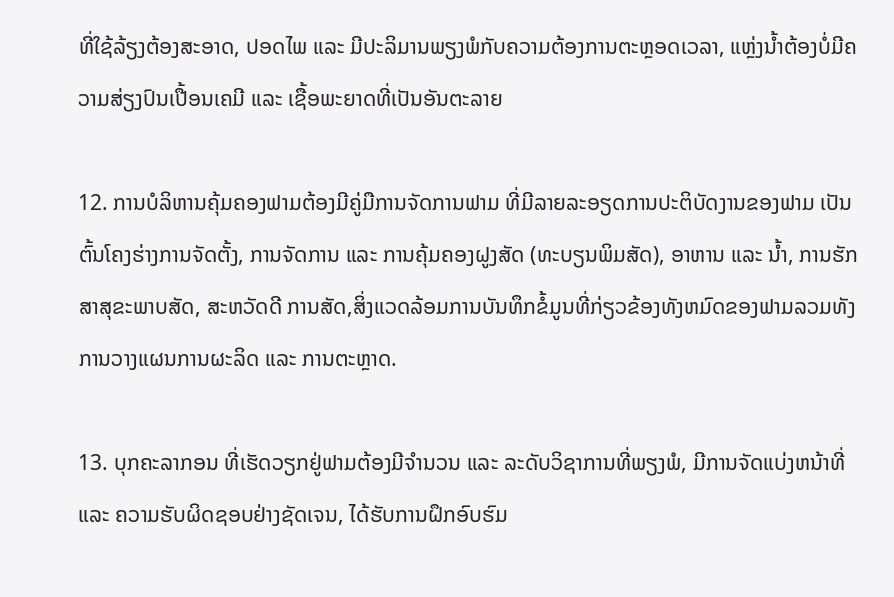ທີ່ໃຊ້ລ້ຽງຕ້ອງສະອາດ, ປອດໄພ ແລະ ມີປະລິມານພຽງພໍກັບຄວາມຕ້ອງການຕະຫຼອດເວລາ, ແຫຼ່ງນ້ຳຕ້ອງບໍ່ມີຄວາມສ່ຽງປົນເປື້ອນເຄມີ ແລະ ເຊື້ອພະຍາດທີ່ເປັນອັນຕະລາຍ

12. ການບໍລິຫານຄຸ້ມຄອງຟາມຕ້ອງມີຄູ່ມືການຈັດການຟາມ ທີ່ມີລາຍລະອຽດການປະຕິບັດງານຂອງຟາມ ເປັນຕົ້ນໂຄງຮ່າງການຈັດຕັ້ງ, ການຈັດການ ແລະ ການຄຸ້ມຄອງຝູງສັດ (ທະບຽນພິມສັດ), ອາຫານ ແລະ ນ້ຳ, ການຮັກສາສຸຂະພາບສັດ, ສະຫວັດດີ ການສັດ,ສິ່ງແວດລ້ອມການບັນທຶກຂໍ້ມູນທີ່ກ່ຽວຂ້ອງທັງຫມົດຂອງຟາມລວມທັງການວາງແຜນການຜະລິດ ແລະ ການຕະຫຼາດ.

13. ບຸກຄະລາກອນ ທີ່ເຮັດວຽກຢູ່ຟາມຕ້ອງມີຈໍານວນ ແລະ ລະດັບວິຊາການທີ່ພຽງພໍ, ມີການຈັດແບ່ງຫນ້າທີ່ ແລະ ຄວາມຮັບຜິດຊອບຢ່າງຊັດເຈນ, ໄດ້ຮັບການຝຶກອົບຮົມ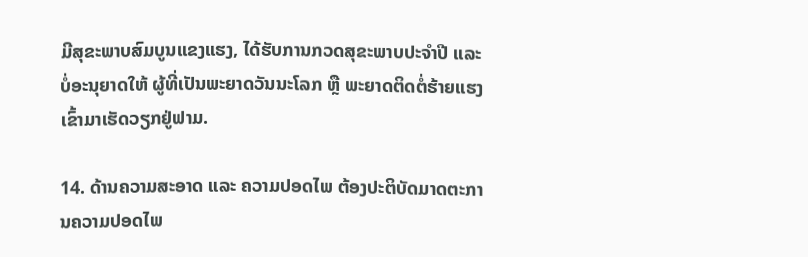ມີສຸຂະພາບສົມບູນແຂງແຮງ, ໄດ້ຮັບການກວດສຸຂະພາບປະຈໍາປີ ແລະ ບໍ່ອະນຸຍາດໃຫ້ ຜູ້ທີ່ເປັນພະຍາດວັນນະໂລກ ຫຼື ພະຍາດຕິດຕໍ່ຮ້າຍແຮງເຂົ້າມາເຮັດວຽກຢູ່ຟາມ.

14. ດ້ານຄວາມສະອາດ ແລະ ຄວາມປອດໄພ ຕ້ອງປະຕິບັດມາດຕະການຄວາມປອດໄພ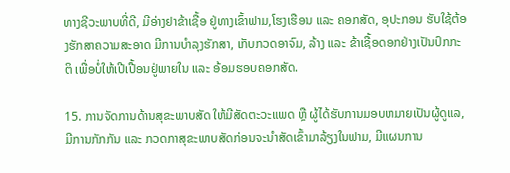ທາງຊີວະພາບທີ່ດີ, ມີອ່າງຢາຂ້າເຊື້ອ ຢູ່ທາງເຂົ້າຟາມ,ໂຮງເຮືອນ ແລະ ຄອກສັດ, ອຸປະກອນ ຮັບໃຊ້ຕ້ອງຮັກສາຄວາມສະອາດ ມີການບໍາລຸງຮັກສາ, ເກັບກວດອາຈົມ, ລ້າງ ແລະ ຂ້າເຊື້ອດອກຢ່າງເປັນປົກກະຕິ ເພື່ອບໍ່ໃຫ້ເປີເປື້ອນຢູ່ພາຍໃນ ແລະ ອ້ອມຮອບຄອກສັດ.

15. ການຈັດການດ້ານສຸຂະພາບສັດ ໃຫ້ມີສັດຕະວະແພດ ຫຼື ຜູ້ໄດ້ຮັບການມອບຫມາຍເປັນຜູ້ດູແລ, ມີການກັກກັນ ແລະ ກວດກາສຸຂະພາບສັດກ່ອນຈະນໍາສັດເຂົ້າມາລ້ຽງໃນຟາມ, ມີແຜນການ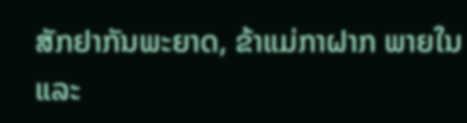ສັກຢາກັນພະຍາດ, ຂ້າແມ່ກາຝາກ ພາຍໃນ ແລະ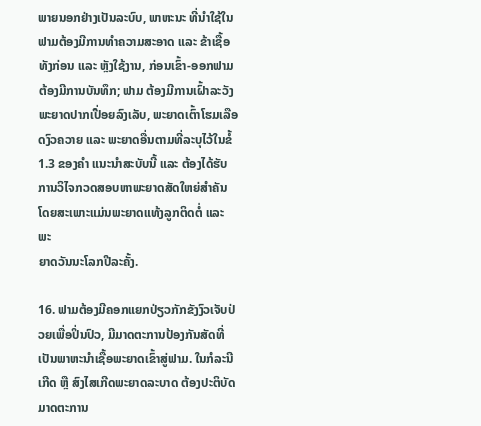ພາຍນອກຢ່າງເປັນລະບົບ, ພາຫະນະ ທີ່ນໍາໃຊ້ໃນຟາມຕ້ອງມີການທໍາຄວາມສະອາດ ແລະ ຂ້າເຊື້ອທັງກ່ອນ ແລະ ຫຼັງໃຊ້ງານ, ກ່ອນເຂົ້າ-ອອກຟາມ ຕ້ອງມີການບັນທຶກ; ຟາມ ຕ້ອງມີການເຝົ້າລະວັງພະຍາດປາກເປື່ອຍລົງເລັບ, ພະຍາດເຕົ້າໂຮມເລືອດງົວຄວາຍ ແລະ ພະຍາດອື່ນຕາມທີ່ລະບຸໄວ້ໃນຂໍ້ 1.3 ຂອງຄໍາ ແນະນໍາສະບັບນີ້ ແລະ ຕ້ອງໄດ້ຮັບການວິໄຈກວດສອບຫາພະຍາດສັດໃຫຍ່ສໍາຄັນ ໂດຍສະເພາະແມ່ນພະຍາດແທ້ງລູກຕິດຕໍ່ ແລະ ພະ
ຍາດວັນນະໂລກປີລະຄັ້ງ.

16. ຟາມຕ້ອງມີຄອກແຍກປ່ຽວກັກຂັງງົວເຈັບປ່ວຍເພື່ອປິ່ນປົວ, ມີມາດຕະການປ້ອງກັນສັດທີ່ເປັນພາຫະນໍາເຊື້ອພະຍາດເຂົ້າສູ່ຟາມ. ໃນກໍລະນີເກີດ ຫຼື ສົງໄສເກີດພະຍາດລະບາດ ຕ້ອງປະຕິບັດມາດຕະການ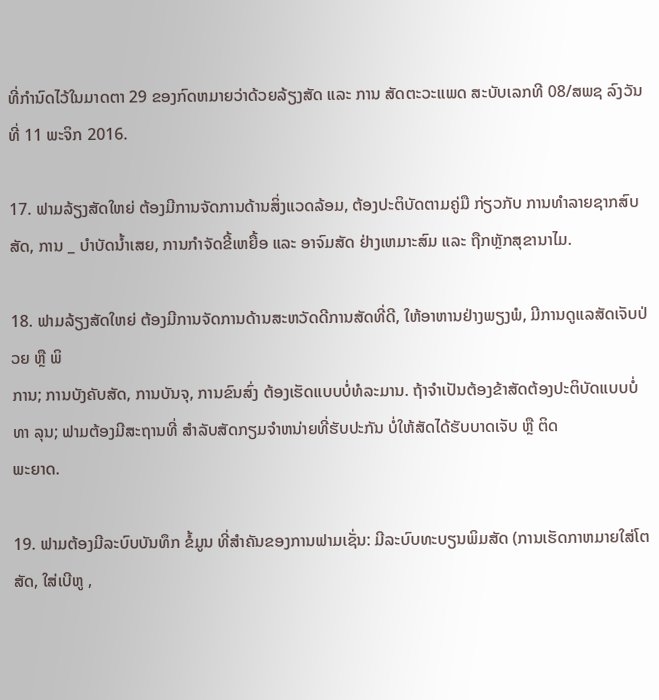ທີ່ກໍານົດໄວ້ໃນມາດຕາ 29 ຂອງກົດຫມາຍວ່າດ້ວຍລ້ຽງສັດ ແລະ ການ ສັດຕະວະແພດ ສະບັບເລກທີ 08/ສພຊ ລົງວັນທີ່ 11 ພະຈິກ 2016.

17. ຟາມລ້ຽງສັດໃຫຍ່ ຕ້ອງມີການຈັດການດ້ານສິ່ງແວດລ້ອມ, ຕ້ອງປະຕິບັດຕາມຄູ່ມື ກ່ຽວກັບ ການທໍາລາຍຊາກສົບສັດ, ການ _ ບໍາບັດນ້ຳເສຍ, ການກໍາຈັດຂີ້ເຫຍື້ອ ແລະ ອາຈົມສັດ ຢ່າງເຫມາະສົມ ແລະ ຖືກຫຼັກສຸຂານາໄມ.

18. ຟາມລ້ຽງສັດໃຫຍ່ ຕ້ອງມີການຈັດການດ້ານສະຫວັດດີການສັດທີ່ດີ, ໃຫ້ອາຫານຢ່າງພຽງພໍ, ມີການດູແລສັດເຈັບປ່ວຍ ຫຼື ພິ
ການ; ການບັງຄັບສັດ, ການບັນຈຸ, ການຂົນສົ່ງ ຕ້ອງເຮັດແບບບໍ່ທໍລະມານ. ຖ້າຈໍາເປັນຕ້ອງຂ້າສັດຕ້ອງປະຕິບັດແບບບໍ່ທາ ລຸນ; ຟາມຕ້ອງມີສະຖານທີ່ ສໍາລັບສັດກຽມຈໍາຫນ່າຍທີ່ຮັບປະກັນ ບໍ່ໃຫ້ສັດໄດ້ຮັບບາດເຈັບ ຫຼື ຕິດ
ພະຍາດ.

19. ຟາມຕ້ອງມີລະບົບບັນທຶກ ຂໍ້ມູນ ທີ່ສໍາຄັນຂອງການຟາມເຊັ່ນ: ມີລະບົບທະບຽນພິມສັດ (ການເຮັດກາຫມາຍໃສ່ໂຕສັດ, ໃສ່ເບີຫູ ,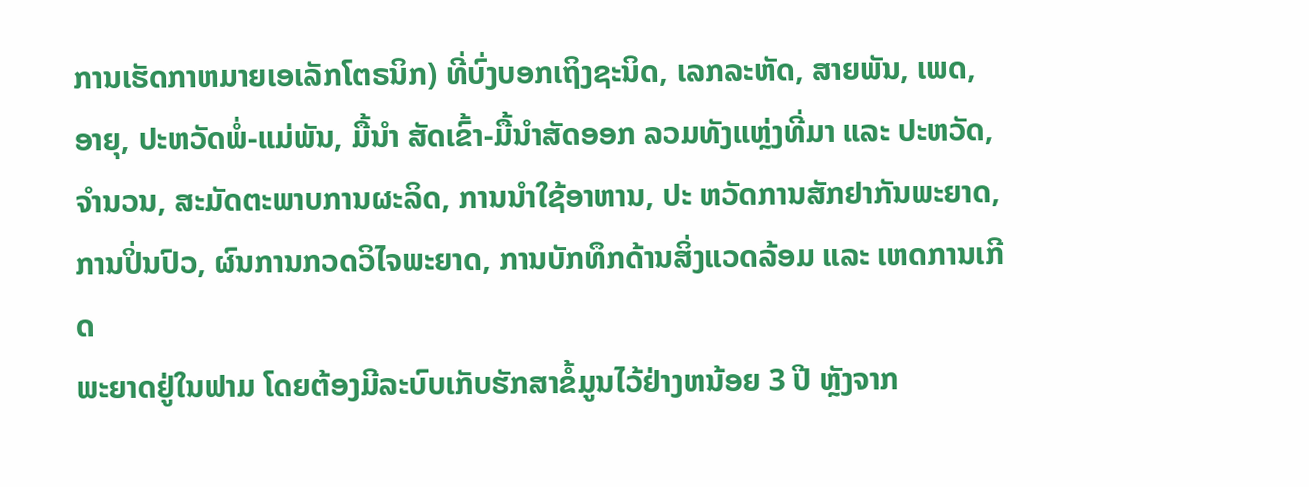ການເຮັດກາຫມາຍເອເລັກໂຕຣນິກ) ທີ່ບົ່ງບອກເຖິງຊະນິດ, ເລກລະຫັດ, ສາຍພັນ, ເພດ, ອາຍຸ, ປະຫວັດພໍ່-ແມ່ພັນ, ມື້ນໍາ ສັດເຂົ້າ-ມື້ນໍາສັດອອກ ລວມທັງແຫຼ່ງທີ່ມາ ແລະ ປະຫວັດ, ຈໍານວນ, ສະມັດຕະພາບການຜະລິດ, ການນໍາໃຊ້ອາຫານ, ປະ ຫວັດການສັກຢາກັນພະຍາດ, ການປິ່ນປົວ, ຜົນການກວດວິໄຈພະຍາດ, ການບັກທຶກດ້ານສິ່ງແວດລ້ອມ ແລະ ເຫດການເກີດ
ພະຍາດຢູ່ໃນຟາມ ໂດຍຕ້ອງມີລະບົບເກັບຮັກສາຂໍ້ມູນໄວ້ຢ່າງຫນ້ອຍ 3 ປີ ຫຼັງຈາກ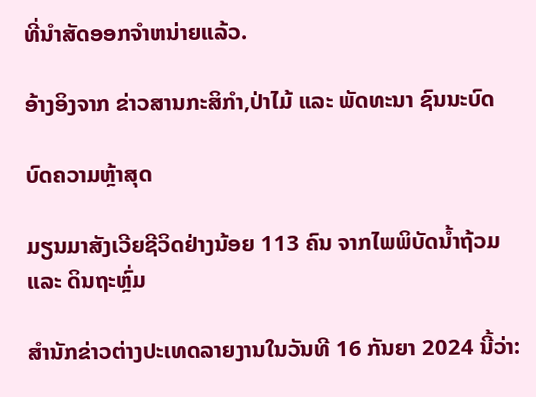ທີ່ນໍາສັດອອກຈໍາຫນ່າຍແລ້ວ.

ອ້າງອິງຈາກ ຂ່າວສານກະສິກຳ,ປ່າໄມ້ ແລະ ພັດທະນາ ຊົນນະບົດ

ບົດຄວາມຫຼ້າສຸດ

ມຽນມາສັງເວີຍຊີວິດຢ່າງນ້ອຍ 113 ຄົນ ຈາກໄພພິບັດນ້ຳຖ້ວມ ແລະ ດິນຖະຫຼົ່ມ

ສຳນັກຂ່າວຕ່າງປະເທດລາຍງານໃນວັນທີ 16 ກັນຍາ 2024 ນີ້ວ່າ: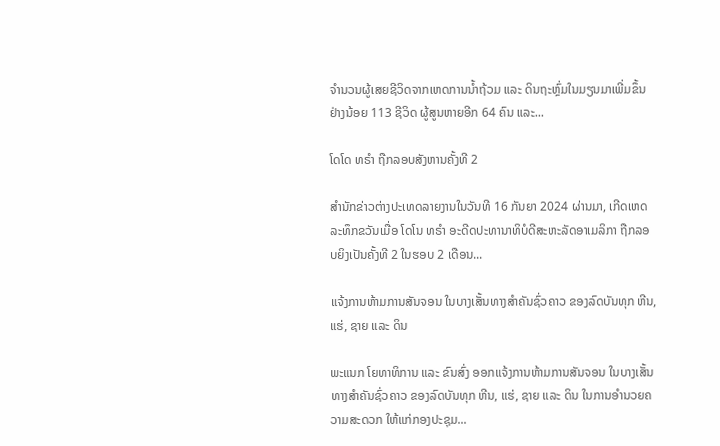ຈຳນວນຜູ້ເສຍຊີວິດຈາກເຫດການນ້ຳຖ້ວມ ແລະ ດິນຖະຫຼົ່ມໃນມຽນມາເພີ່ມຂຶ້ນຢ່າງນ້ອຍ 113 ຊີວິດ ຜູ້ສູນຫາຍອີກ 64 ຄົນ ແລະ...

ໂດໂດ ທຣຳ ຖືກລອບສັງຫານຄັ້ງທີ 2

ສຳນັກຂ່າວຕ່າງປະເທດລາຍງານໃນວັນທີ 16 ກັນຍາ 2024 ຜ່ານມາ, ເກີດເຫດລະທຶກຂວັນເມື່ອ ໂດໂນ ທຣຳ ອະດີດປະທານາທິບໍດີສະຫະລັດອາເມລິກາ ຖືກລອບຍິງເປັນຄັ້ງທີ 2 ໃນຮອບ 2 ເດືອນ...

ແຈ້ງການຫ້າມການສັນຈອນ ໃນບາງເສັ້ນທາງສໍາຄັນຊົ່ວຄາວ ຂອງລົດບັນທຸກ ຫີນ, ແຮ່, ຊາຍ ແລະ ດິນ

ພະແນກ ໂຍທາທິການ ແລະ ຂົນສົ່ງ ອອກແຈ້ງການຫ້າມການສັນຈອນ ໃນບາງເສັ້ນທາງສໍາຄັນຊົ່ວຄາວ ຂອງລົດບັນທຸກ ຫີນ, ແຮ່, ຊາຍ ແລະ ດິນ ໃນການອໍານວຍຄວາມສະດວກ ໃຫ້ແກ່ກອງປະຊຸມ...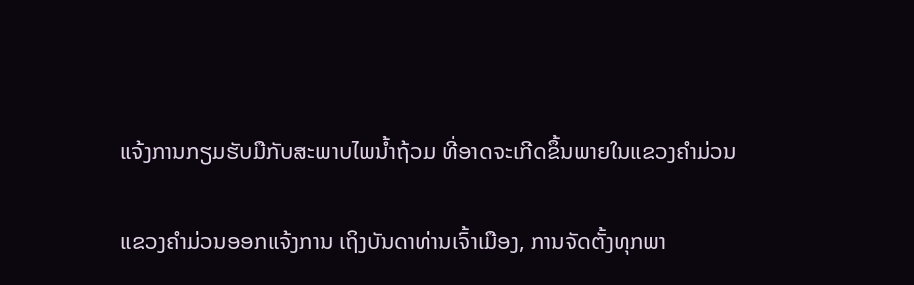ແຈ້ງການກຽມຮັບມືກັບສະພາບໄພນໍ້າຖ້ວມ ທີ່ອາດຈະເກີດຂຶ້ນພາຍໃນແຂວງຄໍາມ່ວນ

ແຂວງຄຳມ່ວນອອກແຈ້ງການ ເຖິງບັນດາທ່ານເຈົ້າເມືອງ, ການຈັດຕັ້ງທຸກພາ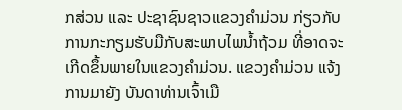ກສ່ວນ ແລະ ປະຊາຊົນຊາວແຂວງຄໍາມ່ວນ ກ່ຽວກັບການກະກຽມຮັບມືກັບສະພາບໄພນໍ້າຖ້ວມ ທີ່ອາດຈະເກີດຂຶ້ນພາຍໃນແຂວງຄໍາມ່ວນ. ແຂວງຄໍາມ່ວນ ແຈ້ງການມາຍັງ ບັນດາທ່ານເຈົ້າເມື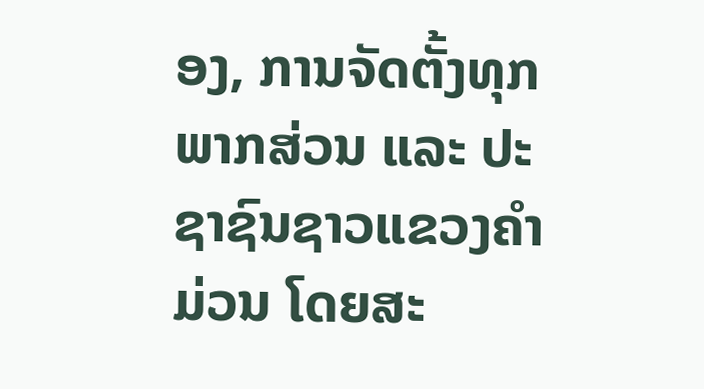ອງ, ການຈັດຕັ້ງທຸກພາກສ່ວນ ແລະ ປະຊາຊົນຊາວແຂວງຄໍາມ່ວນ ໂດຍສະ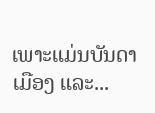ເພາະແມ່ນບັນດາເມືອງ ແລະ...